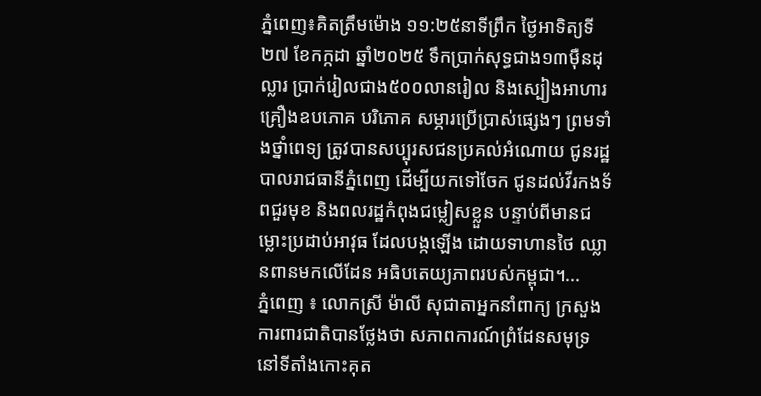ភ្នំពេញ៖គិតត្រឹមម៉ោង ១១:២៥នាទីព្រឹក ថ្ងៃអាទិត្យទី២៧ ខែកក្កដា ឆ្នាំ២០២៥ ទឹកប្រាក់សុទ្ធជាង១៣ម៉ឺនដុល្លារ ប្រាក់រៀលជាង៥០០លានរៀល និងស្បៀងអាហារ គ្រឿងឧបភោគ បរិភោគ សម្ភារប្រើប្រាស់ផ្សេងៗ ព្រមទាំងថ្នាំពេទ្យ ត្រូវបានសប្បុរសជនប្រគល់អំណោយ ជូនរដ្ឋបាលរាជធានីភ្នំពេញ ដើម្បីយកទៅចែក ជូនដល់វីរកងទ័ពជួរមុខ និងពលរដ្ឋកំពុងជម្លៀសខ្លួន បន្ទាប់ពីមានជម្លោះប្រដាប់អាវុធ ដែលបង្កឡើង ដោយទាហានថៃ ឈ្លានពានមកលើដែន អធិបតេយ្យភាពរបស់កម្ពុជា។...
ភ្នំពេញ ៖ លោកស្រី ម៉ាលី សុជាតាអ្នកនាំពាក្យ ក្រសួងការពារជាតិបានថ្លែងថា សភាពការណ៍ព្រំដែនសមុទ្រ នៅទីតាំងកោះគុត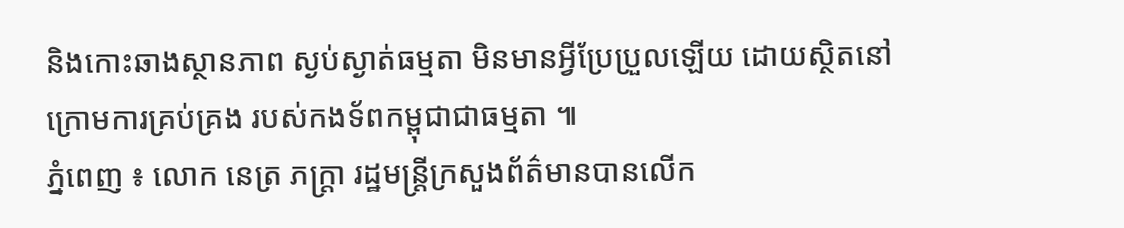និងកោះឆាងស្ថានភាព ស្ងប់ស្ងាត់ធម្មតា មិនមានអ្វីប្រែប្រួលឡើយ ដោយស្ថិតនៅក្រោមការគ្រប់គ្រង របស់កងទ័ពកម្ពុជាជាធម្មតា ៕
ភ្នំពេញ ៖ លោក នេត្រ ភក្ត្រា រដ្ឋមន្រ្តីក្រសួងព័ត៌មានបានលើក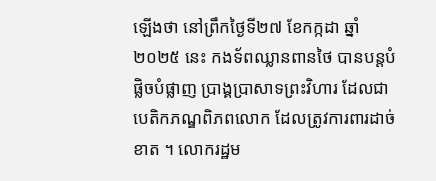ឡើងថា នៅព្រឹកថ្ងៃទី២៧ ខែកក្កដា ឆ្នាំ២០២៥ នេះ កងទ័ពឈ្លានពានថៃ បានបន្តបំផ្លិចបំផ្លាញ ប្រាង្គប្រាសាទព្រះវិហារ ដែលជាបេតិកភណ្ឌពិភពលោក ដែលត្រូវការពារដាច់ខាត ។ លោករដ្ឋម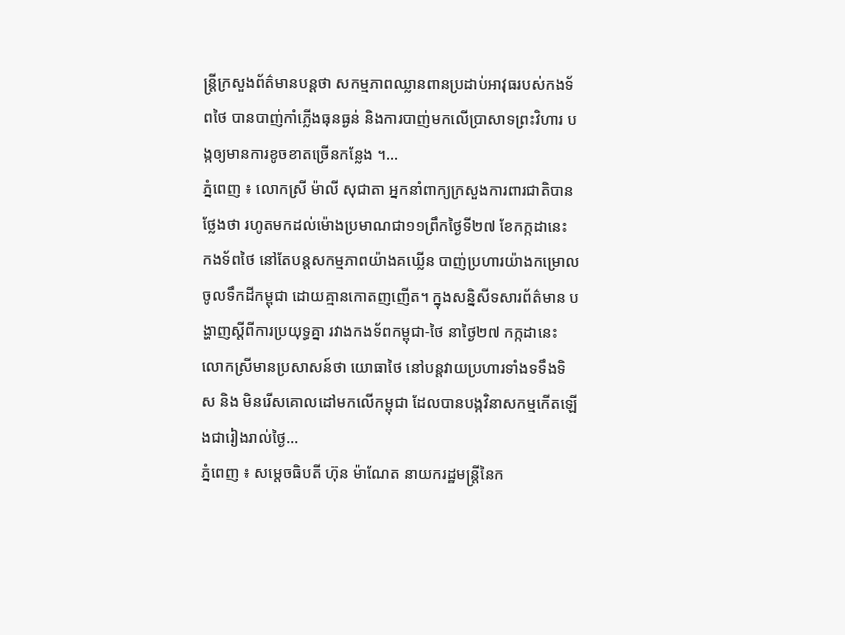ន្រ្តីក្រសួងព័ត៌មានបន្តថា សកម្មភាពឈ្លានពានប្រដាប់អាវុធរបស់កងទ័ពថៃ បានបាញ់កាំភ្លើងធុនធ្ងន់ និងការបាញ់មកលើប្រាសាទព្រះវិហារ បង្កឲ្យមានការខូចខាតច្រើនកន្លែង ។...
ភ្នំពេញ ៖ លោកស្រី ម៉ាលី សុជាតា អ្នកនាំពាក្យក្រសួងការពារជាតិបានថ្លែងថា រហូតមកដល់ម៉ោងប្រមាណជា១១ព្រឹកថ្ងៃទី២៧ ខែកក្កដានេះ កងទ័ពថៃ នៅតែបន្តសកម្មភាពយ៉ាងគឃ្លើន បាញ់ប្រហារយ៉ាងកម្រោលចូលទឹកដីកម្ពុជា ដោយគ្មានកោតញញើត។ ក្នុងសន្និសីទសារព័ត៌មាន បង្ហាញស្តីពីការប្រយុទ្ធគ្នា រវាងកងទ័ពកម្ពុជា-ថៃ នាថ្ងៃ២៧ កក្កដានេះលោកស្រីមានប្រសាសន៍ថា យោធាថៃ នៅបន្តវាយប្រហារទាំងទទឹងទិស និង មិនរើសគោលដៅមកលើកម្ពុជា ដែលបានបង្កវិនាសកម្មកើតឡើងជារៀងរាល់ថ្ងៃ...
ភ្នំពេញ ៖ សម្ដេចធិបតី ហ៊ុន ម៉ាណែត នាយករដ្ឋមន្ដ្រីនៃក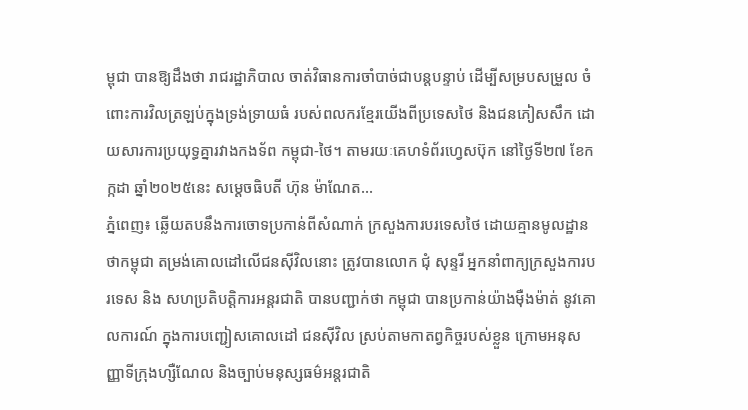ម្ពុជា បានឱ្យដឹងថា រាជរដ្ឋាភិបាល ចាត់វិធានការចាំបាច់ជាបន្តបន្ទាប់ ដើម្បីសម្របសម្រួល ចំពោះការវិលត្រឡប់ក្នុងទ្រង់ទ្រាយធំ របស់ពលករខ្មែរយើងពីប្រទេសថៃ និងជនភៀសសឹក ដោយសារការប្រយុទ្ធគ្នារវាងកងទ័ព កម្ពុជា-ថៃ។ តាមរយៈគេហទំព័រហ្វេសប៊ុក នៅថ្ងៃទី២៧ ខែកក្កដា ឆ្នាំ២០២៥នេះ សម្ដេចធិបតី ហ៊ុន ម៉ាណែត...
ភ្នំពេញ៖ ឆ្លើយតបនឹងការចោទប្រកាន់ពីសំណាក់ ក្រសួងការបរទេសថៃ ដោយគ្មានមូលដ្ឋាន ថាកម្ពុជា តម្រង់គោលដៅលើជនស៊ីវិលនោះ ត្រូវបានលោក ជុំ សុន្ទរី អ្នកនាំពាក្យក្រសួងការបរទេស និង សហប្រតិបត្តិការអន្តរជាតិ បានបញ្ជាក់ថា កម្ពុជា បានប្រកាន់យ៉ាងម៉ឺងម៉ាត់ នូវគោលការណ៍ ក្នុងការបញ្ជៀសគោលដៅ ជនស៊ីវិល ស្រប់តាមកាតព្វកិច្ចរបស់ខ្លួន ក្រោមអនុសញ្ញាទីក្រុងហ្សឺណែល និងច្បាប់មនុស្សធម៌អន្តរជាតិ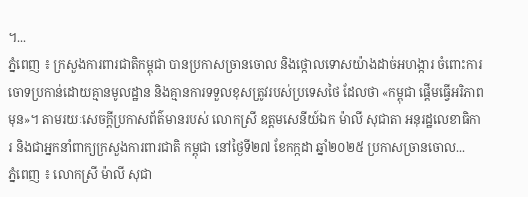។...
ភ្នំពេញ ៖ ក្រសួងការពារជាតិកម្ពុជា បានប្រកាសច្រានចោល និងថ្កោលទោសយ៉ាងដាច់អហង្ការ ចំពោះការចោទប្រកាន់ដោយគ្មានមូលដ្ឋាន និងគ្មានការទទួលខុសត្រូវរបស់ប្រទេសថៃ ដែលថា «កម្ពុជា ផ្តើមធ្វើអរិភាពមុន»។ តាមរយៈសេចក្តីប្រកាសព័ត៌មានរបស់ លោកស្រី ឧត្តមសេនីយ៍ឯក ម៉ាលី សុជាតា អនុរដ្ឋលេខាធិការ និងជាអ្នកនាំពាក្យក្រសួងការពារជាតិ កម្ពុជា នៅថ្ងៃទី២៧ ខែកក្កដា ឆ្នាំ២០២៥ ប្រកាសច្រានចោល...
ភ្នំពេញ ៖ លោកស្រី ម៉ាលី សុជា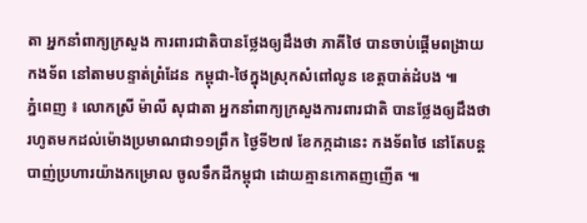តា អ្នកនាំពាក្យក្រសួង ការពារជាតិបានថ្លែងឲ្យដឹងថា ភាគីថៃ បានចាប់ផ្ដើមពង្រាយកងទ័ព នៅតាមបន្ទាត់ព្រំដែន កម្ពុជា-ថៃក្នុងស្រុកសំពៅលូន ខេត្តបាត់ដំបង ៕
ភ្នំពេញ ៖ លោកស្រី ម៉ាលី សុជាតា អ្នកនាំពាក្យក្រសួងការពារជាតិ បានថ្លែងឲ្យដឹងថា រហូតមកដល់ម៉ោងប្រមាណជា១១ព្រឹក ថ្ងៃទី២៧ ខែកក្កដានេះ កងទ័ពថៃ នៅតែបន្តបាញ់ប្រហារយ៉ាងកម្រោល ចូលទឹកដីកម្ពុជា ដោយគ្មានកោតញញើត ៕